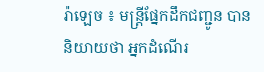រ៉ាឡេច ៖ មន្ត្រីផ្នែកដឹកជញ្ជូន បាននិយាយថា អ្នកដំណើរ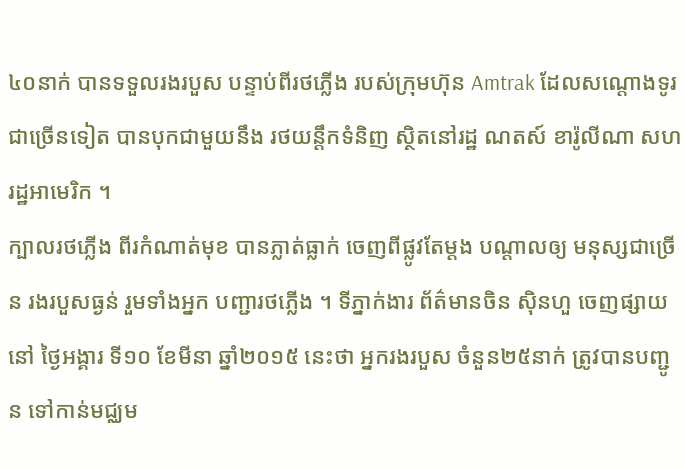៤០នាក់ បានទទួលរងរបួស បន្ទាប់ពីរថភ្លើង របស់ក្រុមហ៊ុន Amtrak ដែលសណ្តោងទូរ ជាច្រើនទៀត បានបុកជាមួយនឹង រថយន្ដឹកទំនិញ ស្ថិតនៅរដ្ឋ ណតស៍ ខារ៉ូលីណា សហរដ្ឋអាមេរិក ។
ក្បាលរថភ្លើង ពីរកំណាត់មុខ បានភ្លាត់ធ្លាក់ ចេញពីផ្លូវតែម្តង បណ្តាលឲ្យ មនុស្សជាច្រើន រងរបួសធ្ងន់ រួមទាំងអ្នក បញ្ជារថភ្លើង ។ ទីភ្នាក់ងារ ព័ត៌មានចិន ស៊ិនហួ ចេញផ្សាយនៅ ថ្ងៃអង្គារ ទី១០ ខែមីនា ឆ្នាំ២០១៥ នេះថា អ្នករងរបួស ចំនួន២៥នាក់ ត្រូវបានបញ្ជូន ទៅកាន់មជ្ឈម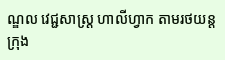ណ្ឌល វេជ្ជសាស្ត្រ ហាលីហ្វាក តាមរថយន្តក្រុង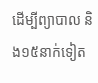ដើម្បីព្យាបាល និង១៥នាក់ទៀត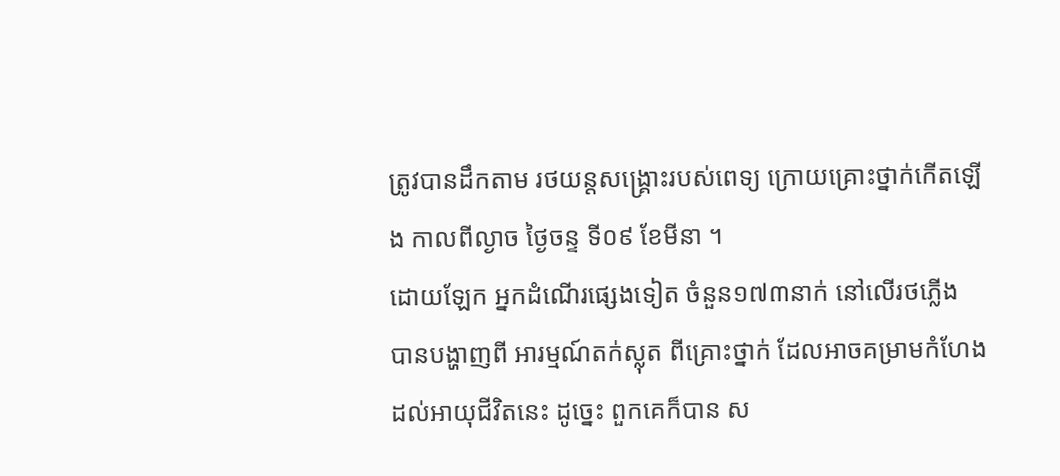ត្រូវបានដឹកតាម រថយន្តសង្គ្រោះរបស់ពេទ្យ ក្រោយគ្រោះថ្នាក់កើតឡើង កាលពីល្ងាច ថ្ងៃចន្ទ ទី០៩ ខែមីនា ។
ដោយឡែក អ្នកដំណើរផ្សេងទៀត ចំនួន១៧៣នាក់ នៅលើរថភ្លើង បានបង្ហាញពី អារម្មណ៍តក់ស្លុត ពីគ្រោះថ្នាក់ ដែលអាចគម្រាមកំហែង ដល់អាយុជីវិតនេះ ដូច្នេះ ពួកគេក៏បាន ស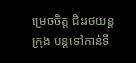ម្រេចចិត្ត ជិះរថយន្តក្រុង បន្តទៅកាន់ទី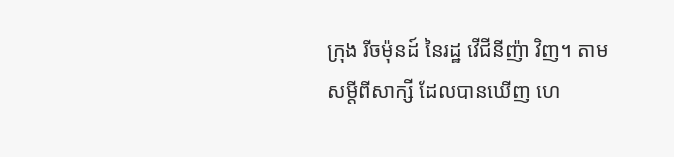ក្រុង រីចម៉ុនដ៍ នៃរដ្ឋ វើជីនីញ៉ា វិញ។ តាមសម្តីពីសាក្សី ដែលបានឃើញ ហេ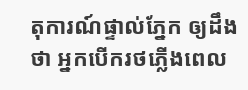តុការណ៍ផ្ទាល់ភ្នែក ឲ្យដឹងថា អ្នកបើករថភ្លើងពេល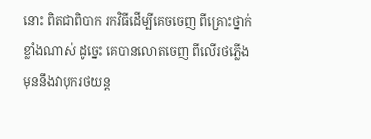នោះ ពិតជាពិបាក រកវិធីដើម្បីគេចចេញ ពីគ្រោះថ្នាក់ខ្លាំងណាស់ ដូច្នេះ គេបានលោតចេញ ពីលើរថភ្លើង មុននឹងវាបុករថយន្ត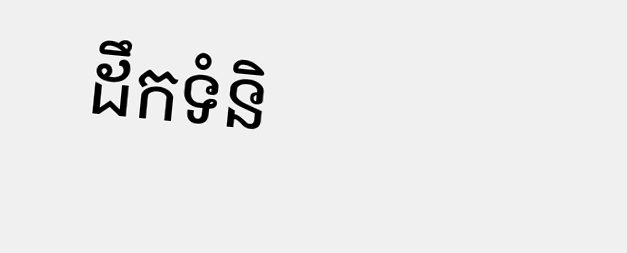ដឹកទំនិ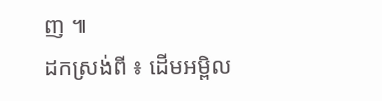ញ ៕
ដកស្រង់ពី ៖ ដើមអម្ពិល